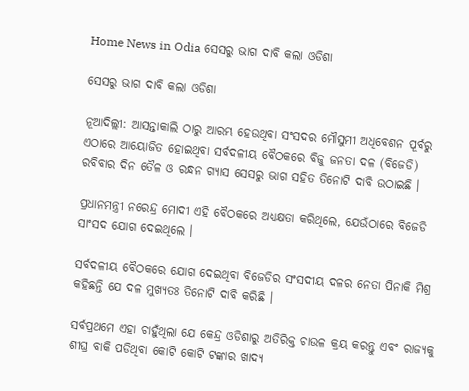Home News in Odia ସେସରୁ ଭାଗ ଦାବି କଲା ଓଡିଶା

ସେସରୁ ଭାଗ ଦାବି କଲା ଓଡିଶା

ନୂଆଦିଲ୍ଲୀ: ଆସନ୍ତାକାଲି ଠାରୁ ଆରମ୍ଭ ହେଉଥିବା ସଂସଦର ମୌସୁମୀ ଅଧିବେଶନ ପୂର୍ବରୁ ଏଠାରେ ଆୟୋଜିତ ହୋଇଥିବା ସର୍ବଦଳୀୟ ବୈଠକରେ ବିଜୁ ଜନତା ଦଳ (ବିଜେଡି) ରବିବାର ଦିନ ତୈଳ ଓ ରନ୍ଧନ ଗ୍ୟାସ ସେସରୁ ଭାଗ ସହିତ ତିନୋଟି ଦାବି ଉଠାଇଛି ।

ପ୍ରଧାନମନ୍ତ୍ରୀ ନରେନ୍ଦ୍ର ମୋଦୀ ଏହି ବୈଠକରେ ଅଧ୍ୟକ୍ଷତା କରିଥିଲେ, ଯେଉଁଠାରେ ବିଜେଡି ସାଂସଦ ଯୋଗ ଦେଇଥିଲେ ।

ସର୍ବଦଳୀୟ ବୈଠକରେ ଯୋଗ ଦେଇଥିବା ବିଜେଡିର ସଂସଦୀୟ ଦଳର ନେତା ପିନାକି ମିଶ୍ର କହିଛନ୍ତି ଯେ ଦଳ ମୁଖ୍ୟତଃ ତିନୋଟି ଦାବି କରିଛି ।

ସର୍ବପ୍ରଥମେ ଏହା ଚାହୁଁଥିଲା ଯେ କେନ୍ଦ୍ର ଓଡିଶାରୁ ଅତିରିକ୍ତ ଚାଉଳ କ୍ରୟ କରନ୍ତୁ ଏବଂ ରାଜ୍ୟକୁ ଶୀଘ୍ର ବାକି ପଡିଥିବା କୋଟି କୋଟି ଟଙ୍କାର ଖାଦ୍ୟ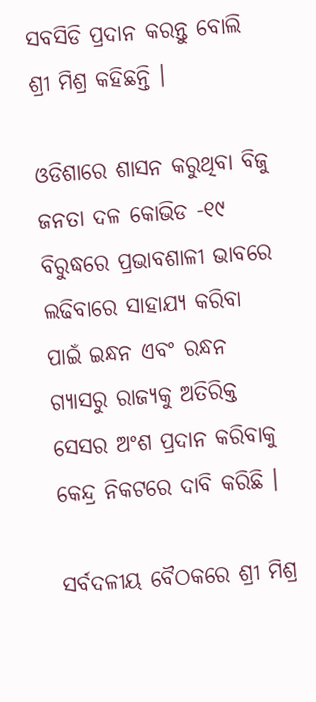ସବସିଡି ପ୍ରଦାନ କରନ୍ତୁ ବୋଲି ଶ୍ରୀ ମିଶ୍ର କହିଛନ୍ତି ।

ଓଡିଶାରେ ଶାସନ କରୁଥିବା ବିଜୁ ଜନତା ଦଳ କୋଭିଡ -୧୯ ବିରୁଦ୍ଧରେ ପ୍ରଭାବଶାଳୀ ଭାବରେ ଲଢିବାରେ ସାହାଯ୍ୟ କରିବା ପାଇଁ ଇନ୍ଧନ ଏବଂ ରନ୍ଧନ ଗ୍ୟାସରୁ ରାଜ୍ୟକୁ ଅତିରିକ୍ତ ସେସର ଅଂଶ ପ୍ରଦାନ କରିବାକୁ କେନ୍ଦ୍ର ନିକଟରେ ଦାବି କରିଛି ।

ସର୍ବଦଳୀୟ ବୈଠକରେ ଶ୍ରୀ ମିଶ୍ର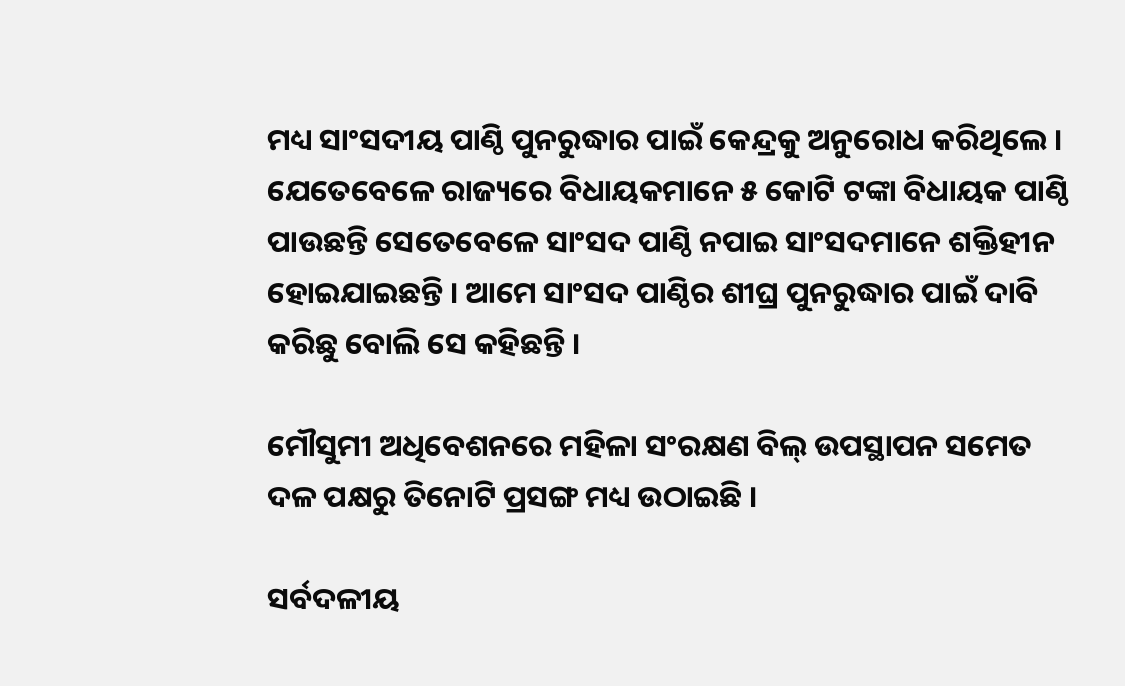ମଧ୍ୟ ସାଂସଦୀୟ ପାଣ୍ଠି ପୁନରୁଦ୍ଧାର ପାଇଁ କେନ୍ଦ୍ରକୁ ଅନୁରୋଧ କରିଥିଲେ । ଯେତେବେଳେ ରାଜ୍ୟରେ ବିଧାୟକମାନେ ୫ କୋଟି ଟଙ୍କା ବିଧାୟକ ପାଣ୍ଠି ପାଉଛନ୍ତି ସେତେବେଳେ ସାଂସଦ ପାଣ୍ଠି ନପାଇ ସାଂସଦମାନେ ଶକ୍ତିହୀନ ହୋଇଯାଇଛନ୍ତି । ଆମେ ସାଂସଦ ପାଣ୍ଠିର ଶୀଘ୍ର ପୁନରୁଦ୍ଧାର ପାଇଁ ଦାବି କରିଛୁ ବୋଲି ସେ କହିଛନ୍ତି ।

ମୌସୁମୀ ଅଧିବେଶନରେ ମହିଳା ସଂରକ୍ଷଣ ବିଲ୍ ଉପସ୍ଥାପନ ସମେତ ଦଳ ପକ୍ଷରୁ ତିନୋଟି ପ୍ରସଙ୍ଗ ମଧ୍ୟ ଉଠାଇଛି ।

ସର୍ବଦଳୀୟ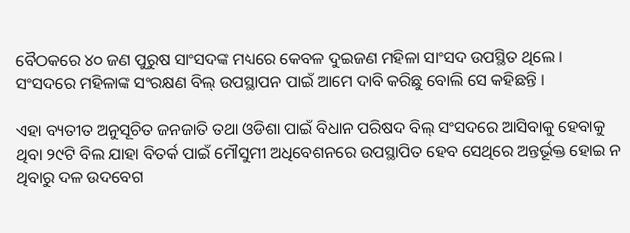ବୈଠକରେ ୪୦ ଜଣ ପୁରୁଷ ସାଂସଦଙ୍କ ମଧ୍ୟରେ କେବଳ ଦୁଇଜଣ ମହିଳା ସାଂସଦ ଉପସ୍ଥିତ ଥିଲେ । ସଂସଦରେ ମହିଳାଙ୍କ ସଂରକ୍ଷଣ ବିଲ୍ ଉପସ୍ଥାପନ ପାଇଁ ଆମେ ଦାବି କରିଛୁ ବୋଲି ସେ କହିଛନ୍ତି ।

ଏହା ବ୍ୟତୀତ ଅନୁସୂଚିତ ଜନଜାତି ତଥା ଓଡିଶା ପାଇଁ ବିଧାନ ପରିଷଦ ବିଲ୍ ସଂସଦରେ ଆସିବାକୁ ହେବାକୁ ଥିବା ୨୯ଟି ବିଲ ଯାହା ବିତର୍କ ପାଇଁ ମୌସୁମୀ ଅଧିବେଶନରେ ଉପସ୍ଥାପିତ ହେବ ସେଥିରେ ଅନ୍ତର୍ଭୂକ୍ତ ହୋଇ ନ ଥିବାରୁ ଦଳ ଉଦବେଗ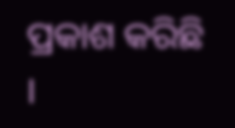ପ୍ରକାଶ କରିଛି ।